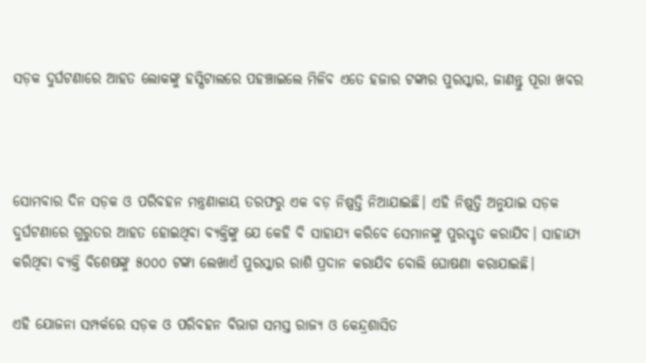ସଡ଼କ ଦୁର୍ଘଟଣାରେ ଆହତ ଲୋକଙ୍କୁ ହସ୍ପିଟାଲରେ ପହଞ୍ଚାଇଲେ ମିଳିବ ଏତେ ହଜାର ଟଙ୍କାର ପୁରସ୍କାର, ଜାଣନ୍ତୁ ପୂରା ଖବର



ସୋମବାର ଦିନ ସଡ଼କ ଓ ପରିବହନ ମନ୍ତ୍ରଣାଳାୟ ତରଫରୁ ଏକ ବଡ଼ ନିଷ୍ପତ୍ତି ନିଆଯାଇଛି। ଏହି ନିଷ୍ପତ୍ତି ଅନୁଯାଇ ସଡ଼କ ଦୁର୍ଘଟଣାରେ ଗୁରୁତର ଆହତ ହୋଇଥିବା ବ୍ୟକ୍ତିଙ୍କୁ ଯେ କେହି ବି ସାହାଯ୍ୟ କରିବେ ସେମାନଙ୍କୁ ପୁରସ୍କୃତ କରାଯିବ। ସାହାଯ୍ୟ କରିଥିବା ବ୍ୟକ୍ତି ବିଶେଷଙ୍କୁ ୫୦୦୦ ଟଙ୍କା ଲେଖାଏଁ ପୁରସ୍କାର ରାଶି ପ୍ରଦାନ କରାଯିବ ବୋଲି ଘୋଷଣା କରାଯାଇଛି।

ଏହି ଯୋଜନା ସମ୍ପର୍କରେ ସଡ଼କ ଓ ପରିବହନ ବିଭାଗ ସମସ୍ତ ରାଜ୍ୟ ଓ କେନ୍ଦ୍ରଶାସିତ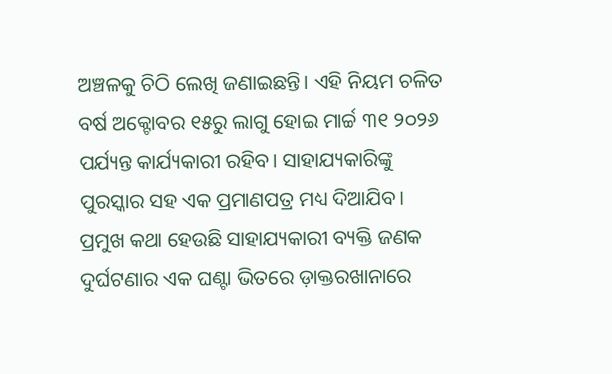ଅଞ୍ଚଳକୁ ଚିଠି ଲେଖି ଜଣାଇଛନ୍ତି। ଏହି ନିୟମ ଚଳିତ ବର୍ଷ ଅକ୍ଟୋବର ୧୫ରୁ ଲାଗୁ ହୋଇ ମାର୍ଚ୍ଚ ୩୧ ୨୦୨୬ ପର୍ଯ୍ୟନ୍ତ କାର୍ଯ୍ୟକାରୀ ରହିବ। ସାହାଯ୍ୟକାରିଙ୍କୁ ପୁରସ୍କାର ସହ ଏକ ପ୍ରମାଣପତ୍ର ମଧ୍ୟ ଦିଆଯିବ। ପ୍ରମୁଖ କଥା ହେଉଛି ସାହାଯ୍ୟକାରୀ ବ୍ୟକ୍ତି ଜଣକ ଦୁର୍ଘଟଣାର ଏକ ଘଣ୍ଟା ଭିତରେ ଡ଼ାକ୍ତରଖାନାରେ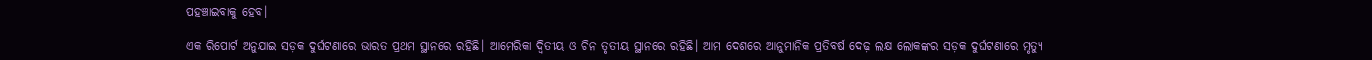ପହଞ୍ଚାଇବାକୁ ହେବ।

ଏକ ରିପୋର୍ଟ ଅନୁଯାଇ ସଡ଼କ ଦୁର୍ଘଟଣାରେ ଭାରତ ପ୍ରଥମ ସ୍ଥାନରେ ରହିଛି। ଆମେରିକା ଦ୍ଵିତୀୟ ଓ ଚିନ ତୃତୀୟ ସ୍ଥାନରେ ରହିଛି। ଆମ ଦେଶରେ ଆନୁମାନିକ ପ୍ରତିବର୍ଷ ଦେଢ଼ ଲକ୍ଷ ଲୋକଙ୍କର ସଡ଼କ ଦୁର୍ଘଟଣାରେ ମୃତ୍ୟୁ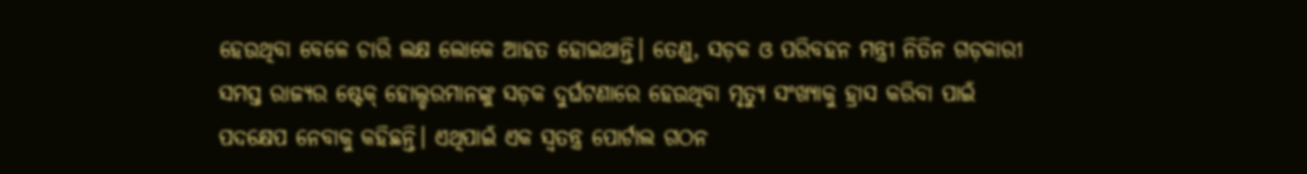ହେଉଥିବା ବେଳେ ଚାରି ଲକ୍ଷ ଲୋକେ ଆହତ ହୋଇଥାନ୍ତି। ତେଣୁ, ସଡ଼କ ଓ ପରିବହନ ମନ୍ତ୍ରୀ ନିତିନ ଗଡ଼କାରୀ ସମସ୍ତ ରାଜ୍ୟର ଷ୍ଟେକ୍ ହୋଲ୍ଡରମାନଙ୍କୁ ସଡ଼କ ଦୁର୍ଘଟଣାରେ ହେଉଥିବା ମୃତ୍ୟୁ ସଂଖ୍ୟାକୁ ହ୍ରାସ କରିବା ପାଇଁ ପଦକ୍ଷେପ ନେବାକୁ କହିଛନ୍ତି। ଏଥିପାଇଁ ଏକ ସ୍ୱତନ୍ତ୍ର ପୋର୍ଟାଲ ଗଠନ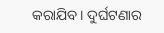କରାଯିବ। ଦୁର୍ଘଟଣାର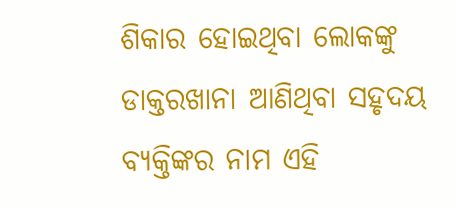ଶିକାର ହୋଇଥିବା ଲୋକଙ୍କୁ ଡାକ୍ତରଖାନା ଆଣିଥିବା ସହୃଦୟ ବ୍ୟକ୍ତିଙ୍କର ନାମ ଏହି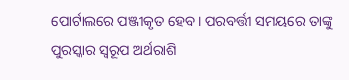ପୋର୍ଟାଲରେ ପଞ୍ଜୀକୃତ ହେବ। ପରବର୍ତ୍ତୀ ସମୟରେ ତାଙ୍କୁ ପୁରସ୍କାର ସ୍ୱରୂପ ଅର୍ଥରାଶି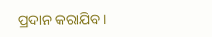ପ୍ରଦାନ କରାଯିବ।